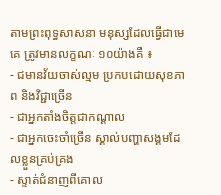តាមព្រះពុទ្ធសាសនា មនុស្សដែលធ្វើជាមេគេ ត្រូវមានលក្ខណៈ ១០យ៉ាងគឺ ៖
- ជមានវ័យចាស់ល្មម ប្រកបដោយសុខភាព និងវិជ្ជាច្រើន
- ជាអ្នកតាំងចិត្តជាកណ្តាល
- ជាអ្នកចេះចាំច្រើន ស្គាល់បញ្ហាសង្គមដែលខ្លួនគ្រប់គ្រង
- ស្ទាត់ជំនាញពីគោល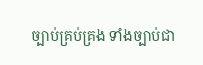ច្បាប់គ្រប់គ្រង ទាំងច្បាប់ជា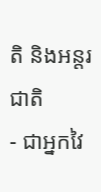តិ និងអន្តរជាតិ
- ជាអ្នកវៃ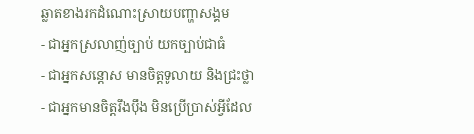ឆ្លាតខាងរកដំណោះស្រាយបញ្ហាសង្គម
- ជាអ្នកស្រលាញ់ច្បាប់ យកច្បាប់ជាធំ
- ជាអ្នកសន្តោស មានចិត្តទូលាយ និងជ្រះថ្លា
- ជាអ្នកមានចិត្តរឹងប៉ឹង មិនប្រើប្រាស់អ្វីដែល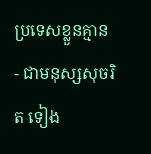ប្រទេសខ្លួនគ្មាន
- ជាមនុស្សសុចរិត ទៀង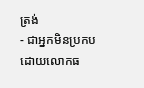ត្រង់
- ជាអ្នកមិនប្រកបដោយលោកធ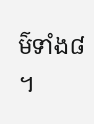ម៌ទាំង៨ ។